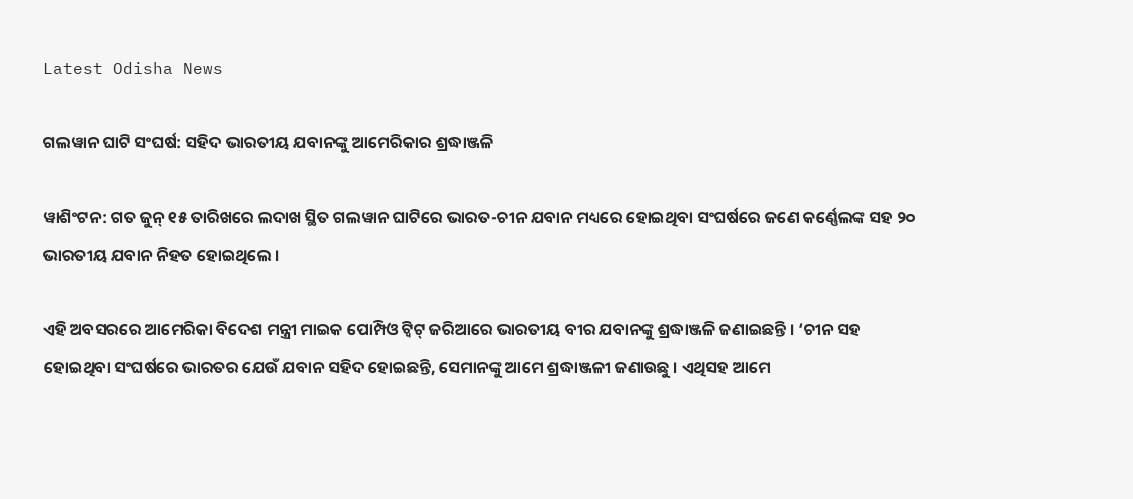Latest Odisha News

ଗଲୱାନ ଘାଟି ସଂଘର୍ଷ: ସହିଦ ଭାରତୀୟ ଯବାନଙ୍କୁ ଆମେରିକାର ଶ୍ରଦ୍ଧାଞ୍ଜଳି

ୱାଶିଂଟନ: ଗତ ଜୁନ୍ ୧୫ ତାରିଖରେ ଲଦାଖ ସ୍ଥିତ ଗଲୱାନ ଘାଟିରେ ଭାରତ-ଚୀନ ଯବାନ ମଧ୍ୟରେ ହୋଇଥିବା ସଂଘର୍ଷରେ ଜଣେ କର୍ଣ୍ଣେଲଙ୍କ ସହ ୨୦ ଭାରତୀୟ ଯବାନ ନିହତ ହୋଇଥିଲେ ।

ଏହି ଅବସରରେ ଆମେରିକା ବିଦେଶ ମନ୍ତ୍ରୀ ମାଇକ ପୋମ୍ପିଓ ଟ୍ୱିଟ୍ ଜରିଆରେ ଭାରତୀୟ ବୀର ଯବାନଙ୍କୁ ଶ୍ରଦ୍ଧାଞ୍ଜଳି ଜଣାଇଛନ୍ତି । ‘ଚୀନ ସହ ହୋଇଥିବା ସଂଘର୍ଷରେ ଭାରତର ଯେଉଁ ଯବାନ ସହିଦ ହୋଇଛନ୍ତି, ସେମାନଙ୍କୁ ଆମେ ଶ୍ରଦ୍ଧାଞ୍ଜଳୀ ଜଣାଉଛୁ । ଏଥିସହ ଆମେ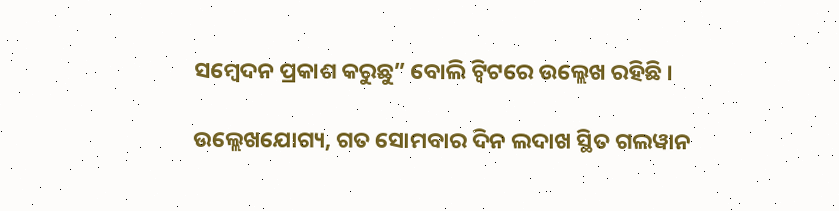ସମ୍ବେଦନ ପ୍ରକାଶ କରୁଛୁ” ବୋଲି ଟ୍ୱିଟରେ ଉଲ୍ଲେଖ ରହିଛି ।

ଉଲ୍ଲେଖଯୋଗ୍ୟ, ଗତ ସୋମବାର ଦିନ ଲଦାଖ ସ୍ଥିତ ଗଲୱାନ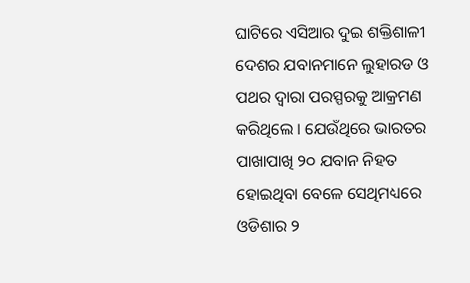ଘାଟିରେ ଏସିଆର ଦୁଇ ଶକ୍ତିଶାଳୀ ଦେଶର ଯବାନମାନେ ଲୁହାରଡ ଓ ପଥର ଦ୍ୱାରା ପରସ୍ପରକୁ ଆକ୍ରମଣ କରିଥିଲେ । ଯେଉଁଥିରେ ଭାରତର ପାଖାପାଖି ୨୦ ଯବାନ ନିହତ ହୋଇଥିବା ବେଳେ ସେଥିମଧ୍ୟରେ ଓଡିଶାର ୨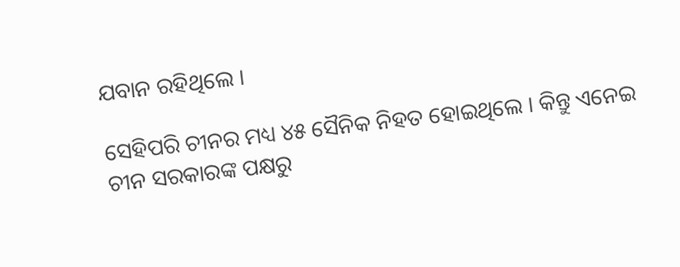ଯବାନ ରହିଥିଲେ ।

ସେହିପରି ଚୀନର ମଧ୍ୟ ୪୫ ସୈନିକ ନିହତ ହୋଇଥିଲେ । କିନ୍ତୁ ଏନେଇ ଚୀନ ସରକାରଙ୍କ ପକ୍ଷରୁ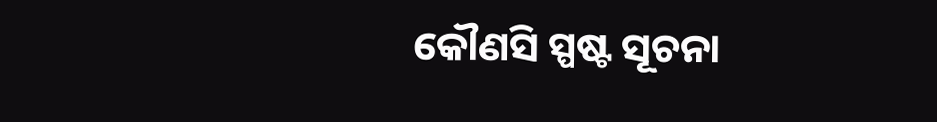କୌଣସି ସ୍ପଷ୍ଟ ସୂଚନା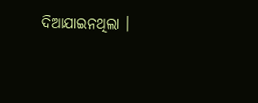ଦିଆଯାଇନଥିଲା ।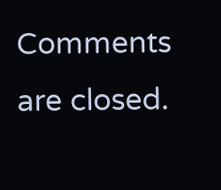Comments are closed.